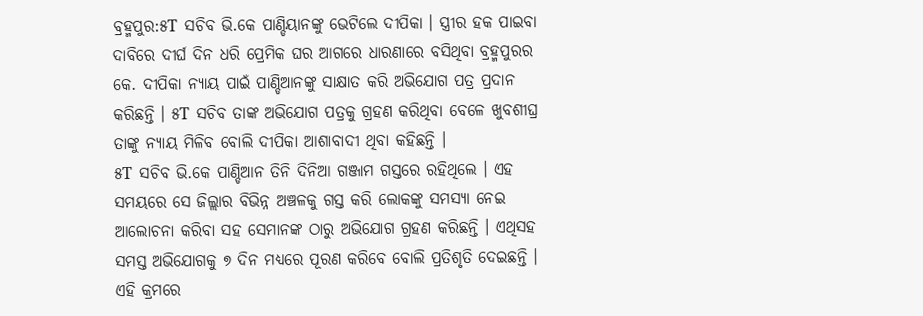ବ୍ରହ୍ମପୁର:୫T ସଚିବ ଭି.କେ ପାଣ୍ଡିୟାନଙ୍କୁ ଭେଟିଲେ ଦୀପିକା । ସ୍ତ୍ରୀର ହକ ପାଇବା ଦାବିରେ ଦୀର୍ଘ ଦିନ ଧରି ପ୍ରେମିକ ଘର ଆଗରେ ଧାରଣାରେ ବସିଥିବା ବ୍ରହ୍ମପୁରର କେ. ଦୀପିକା ନ୍ୟାୟ ପାଇଁ ପାଣ୍ଡିଆନଙ୍କୁ ସାକ୍ଷାତ କରି ଅଭିଯୋଗ ପତ୍ର ପ୍ରଦାନ କରିଛନ୍ତି । ୫T ସଚିବ ତାଙ୍କ ଅଭିଯୋଗ ପତ୍ରକୁ ଗ୍ରହଣ କରିଥିବା ବେଳେ ଖୁବଶୀଘ୍ର ତାଙ୍କୁ ନ୍ଯାୟ ମିଳିବ ବୋଲି ଦୀପିକା ଆଶାବାଦୀ ଥିବା କହିଛନ୍ତି ।
୫T ସଚିବ ଭି.କେ ପାଣ୍ଡିଆନ ତିନି ଦିନିଆ ଗଞ୍ଜାମ ଗସ୍ତରେ ରହିଥିଲେ । ଏହ ସମୟରେ ସେ ଜିଲ୍ଲାର ବିଭିନ୍ନ ଅଞ୍ଚଳକୁ ଗସ୍ତ କରି ଲୋକଙ୍କୁ ସମସ୍ୟା ନେଇ ଆଲୋଚନା କରିବା ସହ ସେମାନଙ୍କ ଠାରୁ ଅଭିଯୋଗ ଗ୍ରହଣ କରିଛନ୍ତି । ଏଥିସହ ସମସ୍ତ ଅଭିଯୋଗକୁ ୭ ଦିନ ମଧ୍ୟରେ ପୂରଣ କରିବେ ବୋଲି ପ୍ରତିଶୃତି ଦେଇଛନ୍ତି । ଏହି କ୍ରମରେ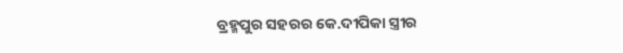ବ୍ରହ୍ମପୁର ସହରର କେ.ଦୀପିକା ସ୍ତ୍ରୀର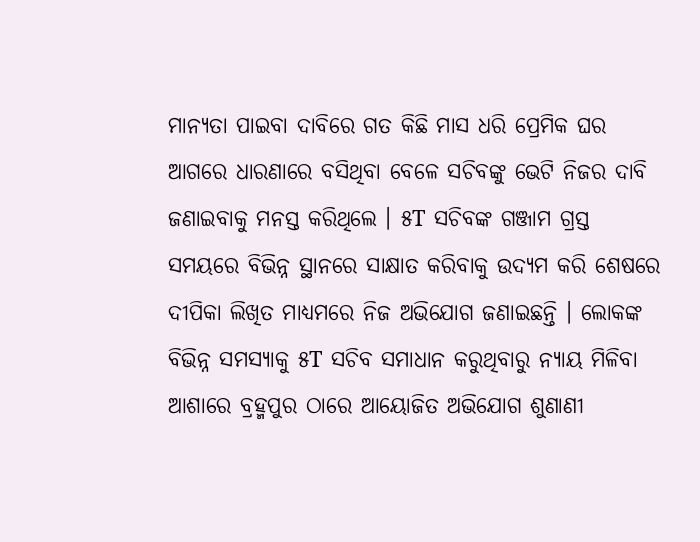ମାନ୍ୟତା ପାଇବା ଦାବିରେ ଗତ କିଛି ମାସ ଧରି ପ୍ରେମିକ ଘର ଆଗରେ ଧାରଣାରେ ବସିଥିବା ବେଳେ ସଚିବଙ୍କୁ ଭେଟି ନିଜର ଦାବି ଜଣାଇବାକୁ ମନସ୍ତ କରିଥିଲେ । ୫T ସଚିବଙ୍କ ଗଞ୍ଜାମ ଗ୍ରସ୍ତ ସମୟରେ ବିଭିନ୍ନ ସ୍ଥାନରେ ସାକ୍ଷାତ କରିବାକୁ ଉଦ୍ଯମ କରି ଶେଷରେ ଦୀପିକା ଲିଖିତ ମାଧ୍ୟମରେ ନିଜ ଅଭିଯୋଗ ଜଣାଇଛନ୍ତି । ଲୋକଙ୍କ ବିଭିନ୍ନ ସମସ୍ଯାକୁ ୫T ସଚିବ ସମାଧାନ କରୁଥିବାରୁ ନ୍ୟାୟ ମିଳିବା ଆଶାରେ ବ୍ରହ୍ମପୁର ଠାରେ ଆୟୋଜିତ ଅଭିଯୋଗ ଶୁଣାଣୀ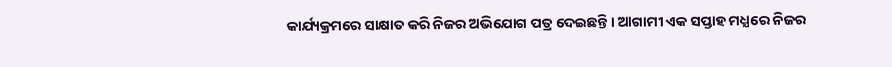କାର୍ଯ୍ୟକ୍ରମରେ ସାକ୍ଷାତ କରି ନିଜର ଅଭିଯୋଗ ପତ୍ର ଦେଇଛନ୍ତି । ଆଗାମୀ ଏକ ସପ୍ତାହ ମଧ୍ଯରେ ନିଜର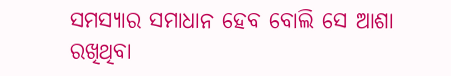ସମସ୍ଯାର ସମାଧାନ ହେବ ବୋଲି ସେ ଆଶା ରଖିଥିବା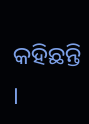କହିଛନ୍ତି ।